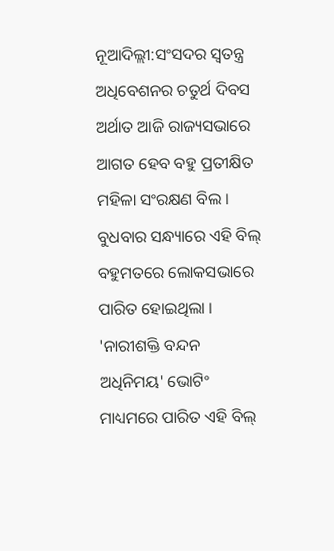ନୂଆଦିଲ୍ଲୀ:ସଂସଦର ସ୍ବତନ୍ତ୍ର ଅଧିବେଶନର ଚତୁର୍ଥ ଦିବସ ଅର୍ଥାତ ଆଜି ରାଜ୍ୟସଭାରେ ଆଗତ ହେବ ବହୁ ପ୍ରତୀକ୍ଷିତ ମହିଳା ସଂରକ୍ଷଣ ବିଲ । ବୁଧବାର ସନ୍ଧ୍ୟାରେ ଏହି ବିଲ୍ ବହୁମତରେ ଲୋକସଭାରେ ପାରିତ ହୋଇଥିଲା । 'ନାରୀଶକ୍ତି ବନ୍ଦନ ଅଧିନିମୟ' ଭୋଟିଂ ମାଧ୍ୟମରେ ପାରିତ ଏହି ବିଲ୍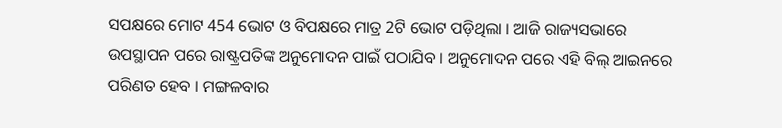ସପକ୍ଷରେ ମୋଟ 454 ଭୋଟ ଓ ବିପକ୍ଷରେ ମାତ୍ର 2ଟି ଭୋଟ ପଡ଼ିଥିଲା । ଆଜି ରାଜ୍ୟସଭାରେ ଉପସ୍ଥାପନ ପରେ ରାଷ୍ଟ୍ରପତିଙ୍କ ଅନୁମୋଦନ ପାଇଁ ପଠାଯିବ । ଅନୁମୋଦନ ପରେ ଏହି ବିଲ୍ ଆଇନରେ ପରିଣତ ହେବ । ମଙ୍ଗଳବାର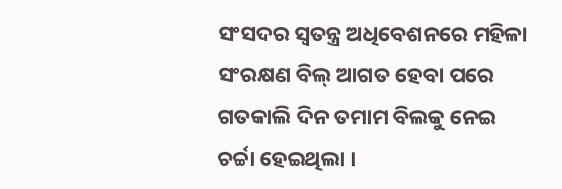ସଂସଦର ସ୍ବତନ୍ତ୍ର ଅଧିବେଶନରେ ମହିଳା ସଂରକ୍ଷଣ ବିଲ୍ ଆଗତ ହେବା ପରେ ଗତକାଲି ଦିନ ତମାମ ବିଲକୁ ନେଇ ଚର୍ଚ୍ଚା ହେଇଥିଲା ।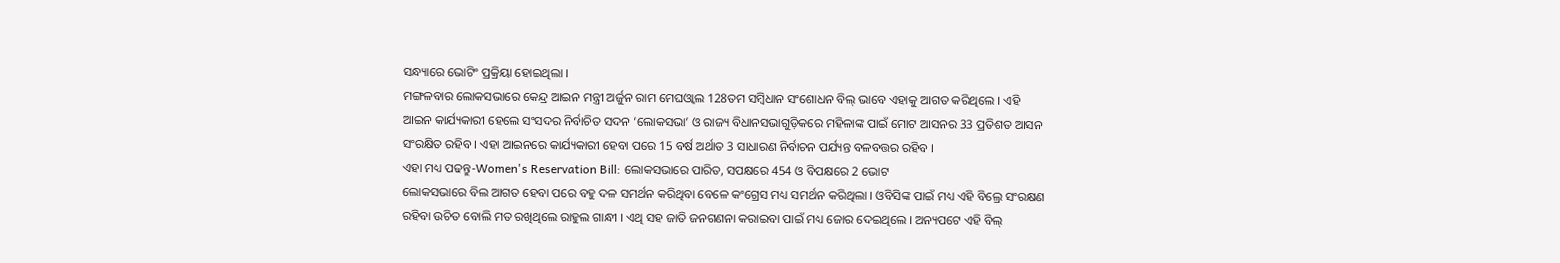ସନ୍ଧ୍ୟାରେ ଭୋଟିଂ ପ୍ରକ୍ରିୟା ହୋଇଥିଲା ।
ମଙ୍ଗଳବାର ଲୋକସଭାରେ କେନ୍ଦ୍ର ଆଇନ ମନ୍ତ୍ରୀ ଅର୍ଜୁନ ରାମ ମେଘଓ୍ବାଲ 128ତମ ସମ୍ବିଧାନ ସଂଶୋଧନ ବିଲ୍ ଭାବେ ଏହାକୁ ଆଗତ କରିଥିଲେ । ଏହି ଆଇନ କାର୍ଯ୍ୟକାରୀ ହେଲେ ସଂସଦର ନିର୍ବାଚିତ ସଦନ ‘ଲୋକସଭା’ ଓ ରାଜ୍ୟ ବିଧାନସଭାଗୁଡ଼ିକରେ ମହିଳାଙ୍କ ପାଇଁ ମୋଟ ଆସନର 33 ପ୍ରତିଶତ ଆସନ ସଂରକ୍ଷିତ ରହିବ । ଏହା ଆଇନରେ କାର୍ଯ୍ୟକାରୀ ହେବା ପରେ 15 ବର୍ଷ ଅର୍ଥାତ 3 ସାଧାରଣ ନିର୍ବାଚନ ପର୍ଯ୍ୟନ୍ତ ବଳବତ୍ତର ରହିବ ।
ଏହା ମଧ୍ୟ ପଢନ୍ତୁ-Women's Reservation Bill: ଲୋକସଭାରେ ପାରିତ, ସପକ୍ଷରେ 454 ଓ ବିପକ୍ଷରେ 2 ଭୋଟ
ଲୋକସଭାରେ ବିଲ ଆଗତ ହେବା ପରେ ବହୁ ଦଳ ସମର୍ଥନ କରିଥିବା ବେଳେ କଂଗ୍ରେସ ମଧ୍ୟ ସମର୍ଥନ କରିଥିଲା । ଓବିସିଙ୍କ ପାଇଁ ମଧ୍ୟ ଏହି ବିଲ୍ରେ ସଂରକ୍ଷଣ ରହିବା ଉଚିତ ବୋଲି ମତ ରଖିଥିଲେ ରାହୁଲ ଗାନ୍ଧୀ । ଏଥି ସହ ଜାତି ଜନଗଣନା କରାଇବା ପାଇଁ ମଧ୍ୟ ଜୋର ଦେଇଥିଲେ । ଅନ୍ୟପଟେ ଏହି ବିଲ୍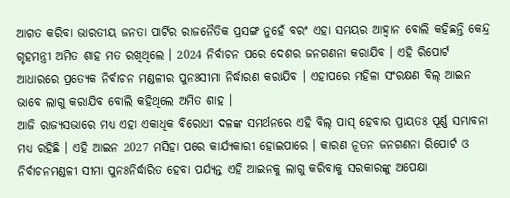ଆଗତ କରିବା ଭାରତୀୟ ଜନତା ପାର୍ଟିର ରାଜନୈତିକ ପ୍ରସଙ୍ଗ ନୁହେଁ ବରଂ ଏହା ସମୟର ଆହ୍ବାନ ବୋଲି କହିଛନ୍ତି କେନ୍ଦ୍ର ଗୃହମନ୍ତ୍ରୀ ଅମିତ ଶାହ ମତ ରଖିଥିଲେ । 2024 ନିର୍ବାଚନ ପରେ ଦେଶର ଜନଗଣନା କରାଯିବ । ଏହି ରିପୋର୍ଟ ଆଧାରରେ ପ୍ରତ୍ୟେକ ନିର୍ବାଚନ ମଣ୍ଡଳୀର ପୁନଃସୀମା ନିର୍ଦ୍ଧାରଣ କରାଯିବ । ଏହାପରେ ମହିଳା ସଂରକ୍ଷଣ ବିଲ୍ ଆଇନ ଭାବେ ଲାଗୁ କରାଯିବ ବୋଲି କହିଥିଲେ ଅମିତ ଶାହ ।
ଆଜି ରାଜ୍ୟସଭାରେ ମଧ୍ୟ ଏହା ଏକାଧିକ ବିରୋଧୀ ଦଳଙ୍କ ସମର୍ଥନରେ ଏହି ବିଲ୍ ପାସ୍ ହେବାର ପ୍ରାୟତଃ ପୂର୍ଣ୍ଣ ସମ୍ଭାବନା ମଧ୍ୟ ରହିଛି । ଏହି ଆଇନ 2027 ମସିହା ପରେ କାର୍ଯ୍ୟକାରୀ ହୋଇପାରେ । କାରଣ ନୂତନ ଜନଗଣନା ରିପୋର୍ଟ ଓ ନିର୍ବାଚନମଣ୍ଡଳୀ ସୀମା ପୁନଃନିର୍ଦ୍ଧାରିତ ହେବା ପର୍ଯ୍ୟନ୍ତ ଏହି ଆଇନକୁ ଲାଗୁ କରିବାକୁ ସରକାରଙ୍କୁ ଅପେକ୍ଷା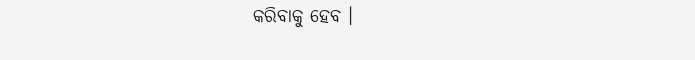କରିବାକୁ ହେବ ।